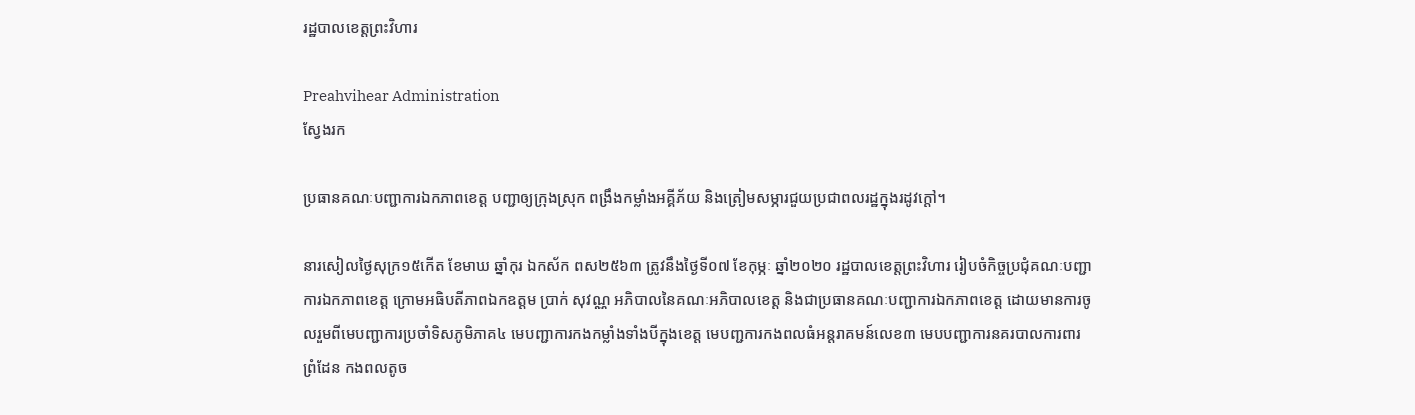រដ្ឋបាលខេត្តព្រះវិហារ

Preahvihear Administration
ស្វែងរក

ប្រធានគណៈបញ្ជាការឯកភាពខេត្ត បញ្ជាឲ្យក្រុងស្រុក ពង្រឹងកម្លាំងអគ្គីភ័យ និងត្រៀមសម្ភារជួយប្រជាពលរដ្ឋក្នុងរដូវក្តៅ។

នារសៀលថ្ងៃសុក្រ១៥កើត ខែមាឃ ឆ្នាំកុរ ឯកស័ក ពស២៥៦៣ ត្រូវនឹងថ្ងៃទី០៧ ខែកុម្ភៈ ឆ្នាំ២០២០ រដ្ឋបាលខេត្តព្រះវិហារ រៀបចំកិច្ចប្រជុំគណៈបញ្ជាការឯកភាពខេត្ត ក្រោមអធិបតីភាពឯកឧត្តម ប្រាក់ សុវណ្ណ អភិបាលនៃគណៈអភិបាលខេត្ត និងជាប្រធានគណៈបញ្ជាការឯកភាពខេត្ត ដោយមានការចូលរួមពីមេបញ្ជាការប្រចាំទិសភូមិភាគ៤ មេបញ្ជាការកងកម្លាំងទាំងបីក្នុងខេត្ត មេបញ្ជការកងពលធំអន្តរាគមន៍លេខ៣ មេបបញ្ជាការនគរបាលការពារព្រំដែន កងពលតូច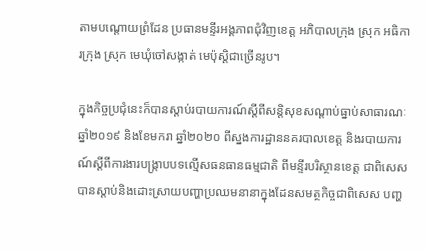តាមបណ្តោយព្រំដែន ប្រធានមន្ទីរអង្គភាពជុំវិញខេត្ត អភិបាលក្រុង ស្រុក អធិការក្រុង ស្រុក មេឃុំចៅសង្កាត់ មេប៉ុស្តិជាច្រើនរូប។

ក្នុងកិច្ចប្រជុំនេះក៏បានស្តាប់របាយការណ៍ស្តីពីសន្តិសុខសណ្តាប់ធ្នាប់សាធារណៈឆ្នាំ២០១៩ និងខែមករា ឆ្នាំ២០២០ ពីស្នងការដ្ឋាននគរបាលខេត្ត និងរបាយការណ៍ស្តីពីការងារបង្ក្រាបបទល្មើសធនធានធម្មជាតិ ពីមន្ទីរបរិស្ថានខេត្ត ជាពិសេសបានស្តាប់និងដោះស្រាយបញ្ហាប្រឈមនានាក្នុងដែនសមត្ថកិច្ចជាពិសេស បញ្ហ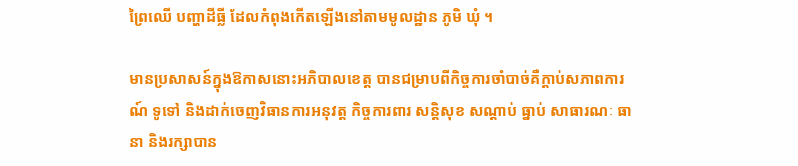ព្រៃឈើ បញ្ហាដីធ្លី ដែលកំពុងកើតឡើងនៅតាមមូលដ្ឋាន ភូមិ ឃុំ ។

មានប្រសាសន៍ក្នុងឱកាសនោះអភិបាលខេត្ត បានជម្រាបពីកិច្ចការចាំបាច់គឺក្តាប់សភាពការណ៍ ទូទៅ និងដាក់ចេញវិធានការអនុវត្ត កិច្ចការពារ សន្តិសុខ សណ្តាប់ ធ្នាប់ សាធារណៈ ធានា និងរក្សាបាន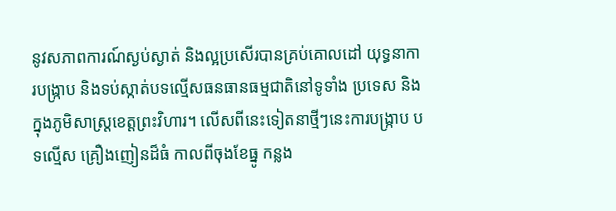នូវសភាពការណ៍ស្ងប់ស្ងាត់ និងល្អប្រសើរបានគ្រប់គោលដៅ យុទ្ធនាការបង្រ្កាប និងទប់ស្កាត់បទល្មើសធនធានធម្មជាតិនៅទូទាំង ប្រទេស និងក្នុងភូមិសាស្រ្តខេត្តព្រះវិហារ។ លើសពីនេះទៀតនាថ្មីៗនេះការបង្ក្រាប បទល្មើស គ្រឿងញៀនដ៏ធំ កាលពីចុងខែធ្នូ កន្លង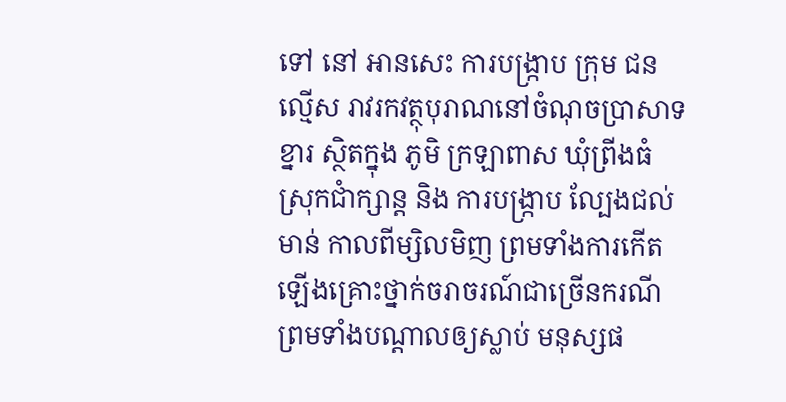ទៅ នៅ អានសេះ ការបង្ក្រាប ក្រុម ជនល្មើស រាវរកវត្ថុបុរាណនៅចំណុចប្រាសាទខ្នារ ស្ថិតក្នុង ភូមិ ក្រឡាពាស ឃុំព្រីងធំ ស្រុកជាំក្សាន្ត និង ការបង្ក្រាប ល្បែងជល់មាន់ កាលពីម្សិលមិញ ព្រមទាំងការកើតឡើងគ្រោះថ្នាក់ចរាចរណ៍ជាច្រើនករណី ព្រមទាំងបណ្តាលឲ្យស្លាប់ មនុស្សផ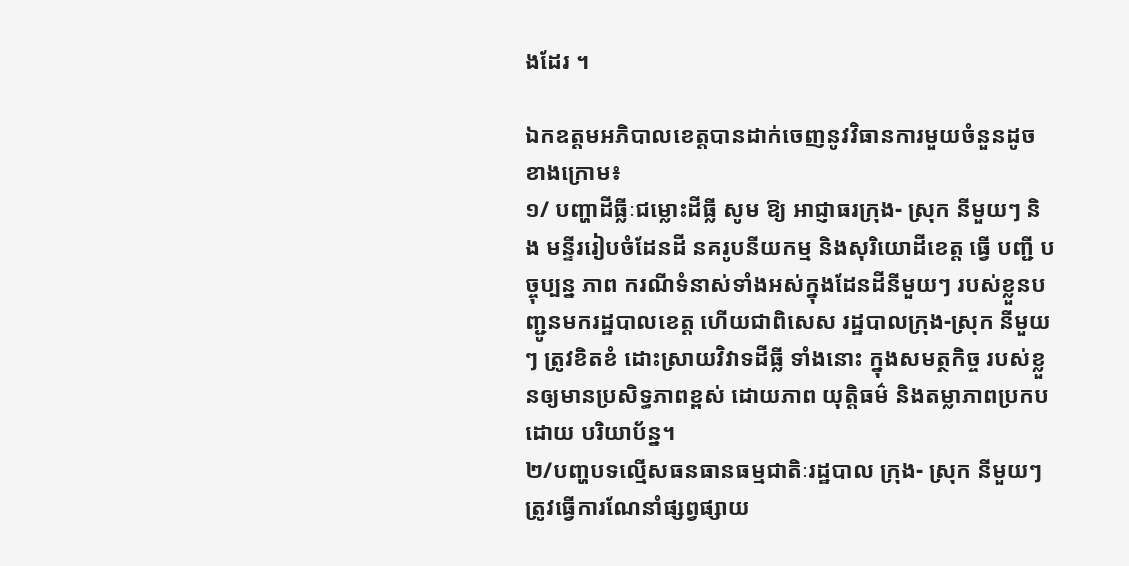ងដែរ ។

ឯកឧត្តមអភិបាលខេត្តបានដាក់ចេញនូវវិធានការមួយចំនួនដូចខាងក្រោម៖
១/ បញ្ហាដីធ្លីៈជម្លោះដីធ្លី សូម ឱ្យ អាជ្ញាធរក្រុង- ស្រុក នីមួយៗ និង មន្ទីររៀបចំដែនដី នគរូបនីយកម្ម និងសុរិយោដីខេត្ត ធ្វើ បញ្ជី បច្ចុប្បន្ន ភាព ករណីទំនាស់ទាំងអស់ក្នុងដែនដីនីមួយៗ របស់ខ្លួនបញ្ជូនមករដ្ឋបាលខេត្ត ហើយជាពិសេស រដ្ឋបាលក្រុង-ស្រុក នីមួយៗ ត្រូវខិតខំ ដោះស្រាយវិវាទដីធ្លី ទាំងនោះ ក្នុងសមត្ថកិច្ច របស់ខ្លួនឲ្យមានប្រសិទ្ធភាពខ្ពស់ ដោយភាព យុត្តិធម៌ និងតម្លាភាពប្រកបដោយ បរិយាប័ន្ន។
២/បញ្ហបទល្មើសធនធានធម្មជាតិៈរដ្ឋបាល ក្រុង- ស្រុក នីមួយៗ ត្រូវធ្វើការណែនាំផ្សព្វផ្សាយ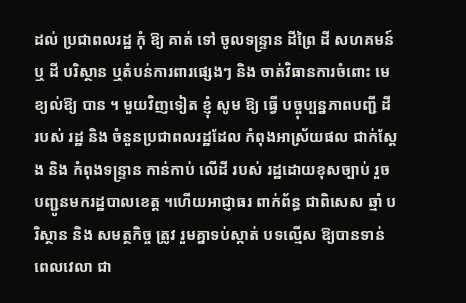ដល់ ប្រជាពលរដ្ឋ កុំ ឱ្យ គាត់ ទៅ ចូលទន្ទ្រាន ដីព្រៃ ដី សហគមន៍ ឬ ដី បរិស្ថាន ឬតំបន់ការពារផ្សេងៗ និង ចាត់វិធានការចំពោះ មេខ្យល់ឱ្យ បាន ។ មួយវិញទៀត ខ្ញុំ សូម ឱ្យ ធ្វើ បច្ចុប្បន្នភាពបញ្ជី ដី របស់ រដ្ឋ និង ចំនួនប្រជាពលរដ្ឋដែល កំពុងអាស្រ័យផល ជាក់ស្ដែង និង កំពុងទន្ទ្រាន កាន់កាប់ លើដី របស់ រដ្ឋដោយខុសច្បាប់ រួចបញ្ជូនមករដ្ឋបាលខេត្ត ។ហើយអាជ្ញាធរ ពាក់ព័ន្ធ ជាពិសេស ឆ្មាំ បរិស្ថាន និង សមត្ថកិច្ច ត្រូវ រួមគ្នាទប់ស្កាត់ បទល្មើស ឱ្យបានទាន់ពេលវេលា ជា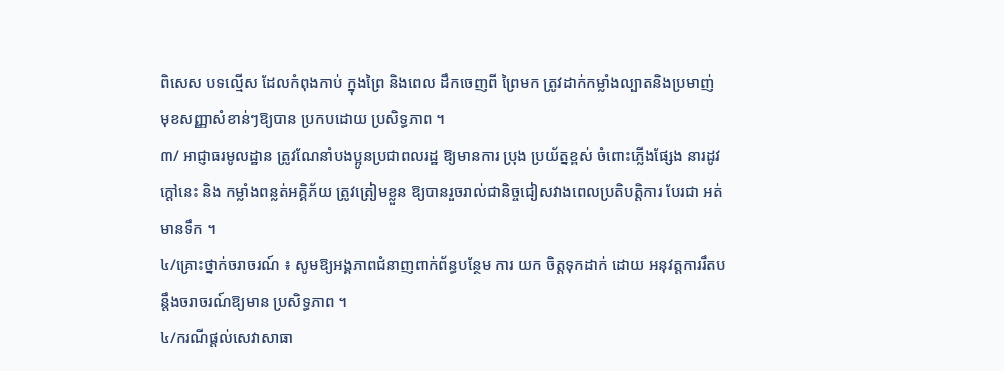ពិសេស បទល្មើស ដែលកំពុងកាប់ ក្នុងព្រៃ និងពេល ដឹកចេញពី ព្រៃមក ត្រូវដាក់កម្លាំងល្បាតនិងប្រមាញ់ មុខសញ្ញាសំខាន់ៗឱ្យបាន ប្រកបដោយ ប្រសិទ្ធភាព ។
៣/ អាជ្ញាធរមូលដ្ឋាន ត្រូវណែនាំបងប្អូនប្រជាពលរដ្ឋ ឱ្យមានការ ប្រុង ប្រយ័ត្នខ្ពស់ ចំពោះភ្លើងផ្សែង នារដូវក្ដៅនេះ និង កម្លាំងពន្លត់អគ្គិភ័យ ត្រូវត្រៀមខ្លួន ឱ្យបានរួចរាល់ជានិច្ចជៀសវាងពេលប្រតិបត្តិការ បែរជា អត់មានទឹក ។
៤/គ្រោះថ្នាក់ចរាចរណ៍ ៖ សូមឱ្យអង្គភាពជំនាញពាក់ព័ន្ធបន្ថែម ការ យក ចិត្តទុកដាក់ ដោយ អនុវត្តការរឹតបន្តឹងចរាចរណ៍ឱ្យមាន ប្រសិទ្ធភាព ។
៤/ករណីផ្ដល់សេវាសាធា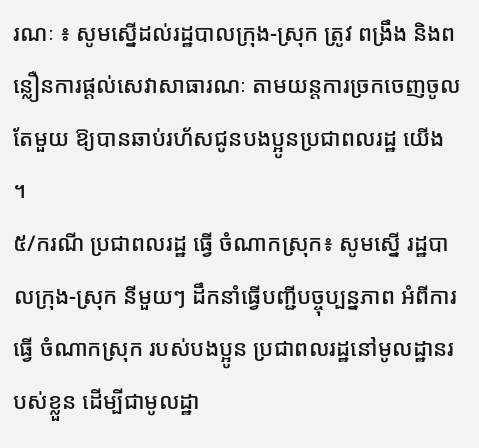រណៈ ៖ សូមស្នើដល់រដ្ឋបាលក្រុង-ស្រុក ត្រូវ ពង្រឹង និងពន្លឿនការផ្ដល់សេវាសាធារណៈ តាមយន្តការច្រកចេញចូលតែមួយ ឱ្យបានឆាប់រហ័សជូនបងប្អូនប្រជាពលរដ្ឋ យើង ។
៥/ករណី ប្រជាពលរដ្ឋ ធ្វើ ចំណាកស្រុក៖ សូមស្នើ រដ្ឋបាលក្រុង-ស្រុក នីមួយៗ ដឹកនាំធ្វើបញ្ជីបច្ចុប្បន្នភាព អំពីការធ្វើ ចំណាកស្រុក របស់បងប្អូន ប្រជាពលរដ្ឋនៅមូលដ្ឋានរបស់ខ្លួន ដើម្បីជាមូលដ្ឋា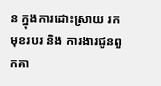ន ក្នុងការដោះស្រាយ រក មុខរបរ និង ការងារជូនពួកគា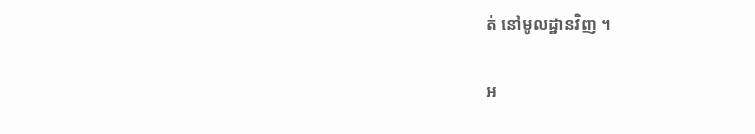ត់ នៅមូលដ្ឋានវិញ ។

អ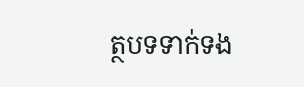ត្ថបទទាក់ទង